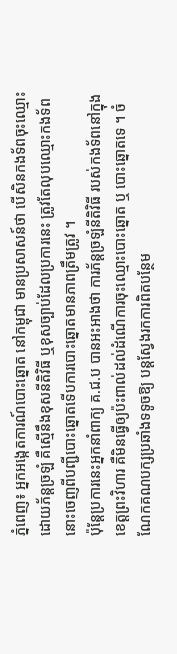ភ្នំពេញ៖ អ្នកអង្កេតការណ៍បោះឆ្នោត នៅកម្ពុជា មានប្រសាសន៍ថា បើសិនកងទ័ពចុះឈ្មោះដោយភ័ន្តច្រឡំ គឺស្មើនឹងខុសនីតិវិធី ឬខុសច្បាប់ដែលប្រការនេះ ត្រូវតែលុបឈ្មោះកងទ័ព នោះចេញពីបញ្ជីបោះឆ្នោតទើបការបោះឆ្នោតមានភាពត្រឹមត្រូវ ។
ប៉ុន្ដែប្រការនេះអ្នកនាំពាក្យ គ.ជ.ប បានអះអាងថា ការភ័ន្តច្រឡំនីតិវិធី របស់កងទ័ពនៅក្នុងខេត្ដព្រះវិហារ គឺមិនធ្វើឲ្យប៉ះពាល់ដល់ដំណើការចុះឈ្មោះបោះឆ្នោត ឬ បោះឆ្នោតទេ ។ ចំណែកគណបក្សប្រឆាំងទទូចឱ្យ បន្ដស្វែងរកការពិតបន្ថែម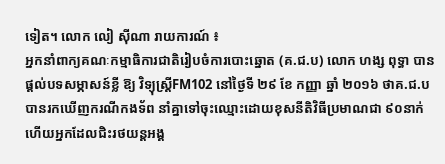ទៀត។ លោក លៀ ស៊ីណា រាយការណ៍ ៖
អ្នកនាំពាក្យគណៈកម្មាធិការជាតិរៀបចំការបោះឆ្នោត (គ.ជ.ប) លោក ហង្ស ពុទ្ធា បានផ្ដល់បទសម្ភាសន៍ខ្លី ឱ្យ វិទ្យុស្ដ្រីFM102 នៅថ្ងៃទី ២៩ ខែ កញ្ញា ឆ្នាំ ២០១៦ ថាគ.ជ.ប បានរកឃើញករណីកងទ័ព នាំគ្នាទៅចុះឈ្មោះដោយខុសនីតិវិធីប្រមាណជា ៩០នាក់ ហើយអ្នកដែលជិះរថយន្ដអង្គ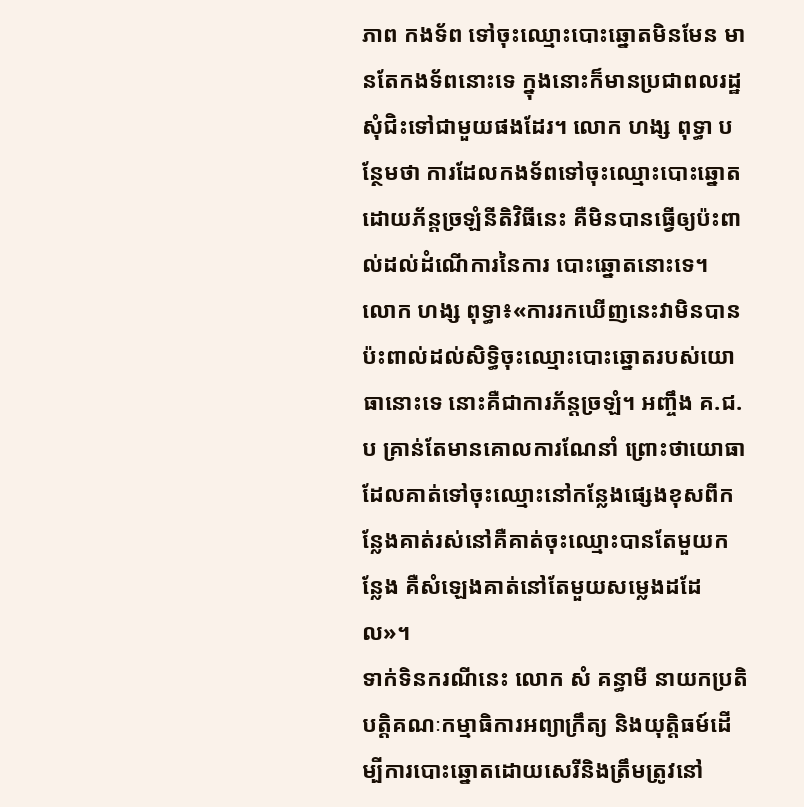ភាព កងទ័ព ទៅចុះឈ្មោះបោះឆ្នោតមិនមែន មានតែកងទ័ពនោះទេ ក្នុងនោះក៏មានប្រជាពលរដ្ឋ សុំជិះទៅជាមួយផងដែរ។ លោក ហង្ស ពុទ្ធា បន្ថែមថា ការដែលកងទ័ពទៅចុះឈ្មោះបោះឆ្នោត ដោយភ័ន្តច្រឡំនីតិវិធីនេះ គឺមិនបានធ្វើឲ្យប៉ះពាល់ដល់ដំណើការនៃការ បោះឆ្នោតនោះទេ។
លោក ហង្ស ពុទ្ធា៖«ការរកឃើញនេះវាមិនបានប៉ះពាល់ដល់សិទ្ធិចុះឈ្មោះបោះឆ្នោតរបស់យោធានោះទេ នោះគឺជាការភ័ន្ដច្រឡំ។ អញ្ចឹង គ.ជ.ប គ្រាន់តែមានគោលការណែនាំ ព្រោះថាយោធា ដែលគាត់ទៅចុះឈ្មោះនៅកន្លែងផ្សេងខុសពីកន្លែងគាត់រស់នៅគឺគាត់ចុះឈ្មោះបានតែមួយកន្លែង គឺសំឡេងគាត់នៅតែមួយសម្លេងដដែល»។
ទាក់ទិនករណីនេះ លោក សំ គន្ធាមី នាយកប្រតិបត្ដិគណៈកម្មាធិការអព្យាក្រឹត្យ និងយុត្ដិធម៍ដើម្បីការបោះឆ្នោតដោយសេរីនិងត្រឹមត្រូវនៅ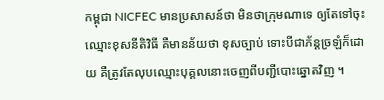កម្ពុជា NICFEC មានប្រសាសន៍ថា មិនថាក្រុមណាទេ ឲ្យតែទៅចុះឈ្មោះខុសនីតិវិធី គឺមានន័យថា ខុសច្បាប់ ទោះបីជាភ័ន្តច្រឡំក៏ដោយ គឺត្រូវតែលុបឈ្មោះបុគ្គលនោះចេញពីបញ្ជីបោះឆ្នោតវិញ ។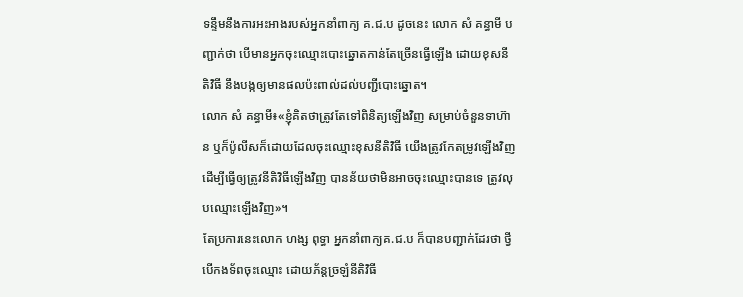ទន្ទឹមនឹងការអះអាងរបស់អ្នកនាំពាក្យ គ.ជ.ប ដូចនេះ លោក សំ គន្ធាមី បញ្ជាក់ថា បើមានអ្នកចុះឈ្មោះបោះឆ្នោតកាន់តែច្រើនធ្វើឡើង ដោយខុសនីតិវិធី នឹងបង្កឲ្យមានផលប៉ះពាល់ដល់បញ្ជីបោះឆ្នោត។
លោក សំ គន្ធាមី៖«ខ្ញុំគិតថាត្រូវតែទៅពិនិត្យឡើងវិញ សម្រាប់ចំនួនទាហ៊ាន ឬក៏ប៉ូលីសក៏ដោយដែលចុះឈ្មោះខុសនីតិវិធី យើងត្រូវកែតម្រូវឡើងវិញ ដើម្បីធ្វើឲ្យត្រូវនីតិវិធីឡើងវិញ បានន័យថាមិនអាចចុះឈ្មោះបានទេ ត្រូវលុបឈ្មោះឡើងវិញ»។
តែប្រការនេះលោក ហង្ស ពុទ្ធា អ្នកនាំពាក្យគ.ជ.ប ក៏បានបញ្ជាក់ដែរថា ថ្វីបើកងទ័ពចុះឈ្មោះ ដោយភ័ន្តច្រឡំនីតិវិធី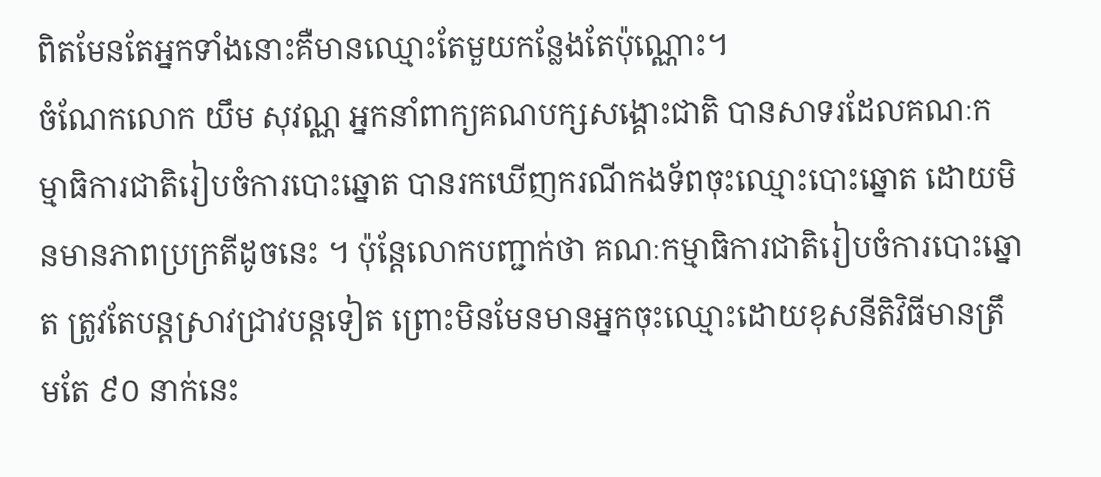ពិតមែនតែអ្នកទាំងនោះគឺមានឈ្មោះតែមួយកន្លែងតែប៉ុណ្ណោះ។
ចំណែកលោក យឹម សុវណ្ណ អ្នកនាំពាក្យគណបក្សសង្គោះជាតិ បានសាទរដែលគណៈកម្មាធិការជាតិរៀបចំការបោះឆ្នោត បានរកឃើញករណីកងទ័ពចុះឈ្មោះបោះឆ្នោត ដោយមិនមានភាពប្រក្រតីដូចនេះ ។ ប៉ុន្ដែលោកបញ្ជាក់ថា គណៈកម្មាធិការជាតិរៀបចំការបោះឆ្នោត ត្រូវតែបន្ដស្រាវជ្រាវបន្ដទៀត ព្រោះមិនមែនមានអ្នកចុះឈ្មោះដោយខុសនីតិវិធីមានត្រឹមតែ ៩០ នាក់នេះ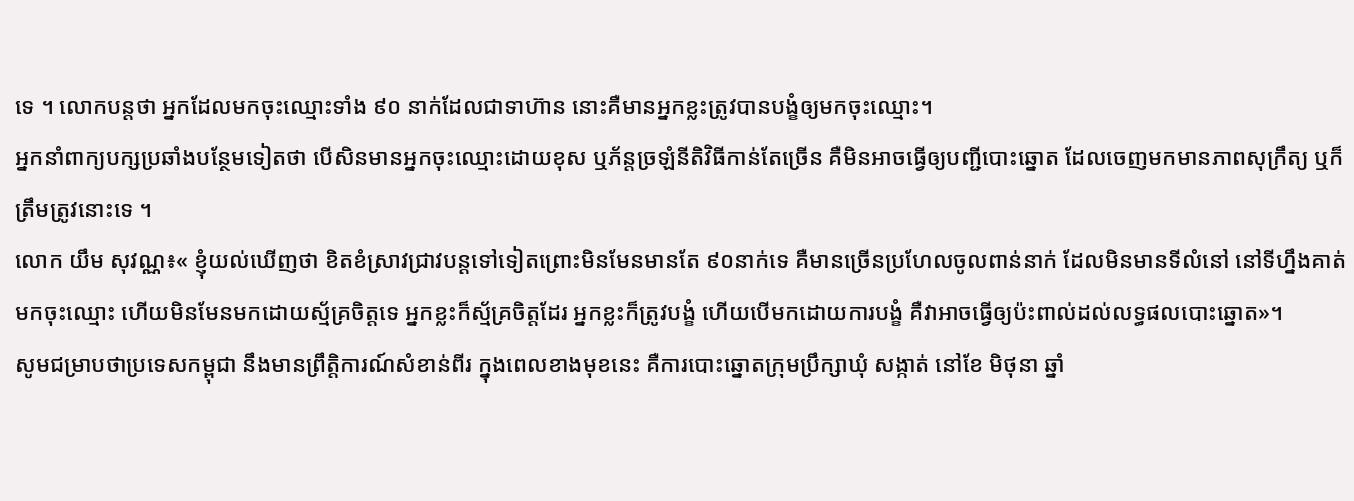ទេ ។ លោកបន្ដថា អ្នកដែលមកចុះឈ្មោះទាំង ៩០ នាក់ដែលជាទាហ៊ាន នោះគឺមានអ្នកខ្លះត្រូវបានបង្ខំឲ្យមកចុះឈ្មោះ។
អ្នកនាំពាក្យបក្សប្រឆាំងបន្ថែមទៀតថា បើសិនមានអ្នកចុះឈ្មោះដោយខុស ឬភ័ន្តច្រឡំនីតិវិធីកាន់តែច្រើន គឺមិនអាចធ្វើឲ្យបញ្ជីបោះឆ្នោត ដែលចេញមកមានភាពសុក្រឹត្យ ឬក៏ត្រឹមត្រូវនោះទេ ។
លោក យឹម សុវណ្ណ៖« ខ្ញុំយល់ឃើញថា ខិតខំស្រាវជ្រាវបន្ដទៅទៀតព្រោះមិនមែនមានតែ ៩០នាក់ទេ គឺមានច្រើនប្រហែលចូលពាន់នាក់ ដែលមិនមានទីលំនៅ នៅទីហ្នឹងគាត់មកចុះឈ្មោះ ហើយមិនមែនមកដោយស្ម័គ្រចិត្តទេ អ្នកខ្លះក៏ស្ម័គ្រចិត្តដែរ អ្នកខ្លះក៏ត្រូវបង្ខំ ហើយបើមកដោយការបង្ខំ គឺវាអាចធ្វើឲ្យប៉ះពាល់ដល់លទ្ធផលបោះឆ្នោត»។
សូមជម្រាបថាប្រទេសកម្ពុជា នឹងមានព្រឹត្ដិការណ៍សំខាន់ពីរ ក្នុងពេលខាងមុខនេះ គឺការបោះឆ្នោតក្រុមប្រឹក្សាឃុំ សង្កាត់ នៅខែ មិថុនា ឆ្នាំ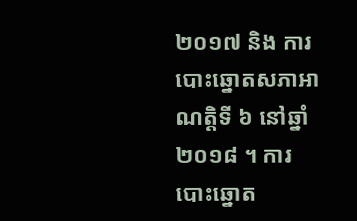២០១៧ និង ការបោះឆ្នោតសភាអាណត្ដិទី ៦ នៅឆ្នាំ ២០១៨ ។ ការបោះឆ្នោត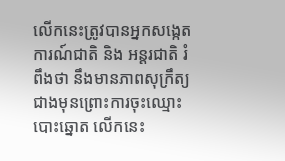លើកនេះត្រូវបានអ្នកសង្កេតការណ៍ជាតិ និង អន្ដរជាតិ រំពឹងថា នឹងមានភាពសុក្រឹត្យ ជាងមុនព្រោះការចុះឈ្មោះបោះឆ្នោត លើកនេះ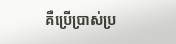គឺប្រើប្រាស់ប្រ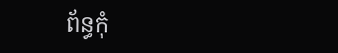ព័ន្ធកុំ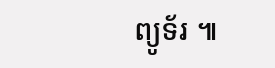ព្យូទ័រ ៕